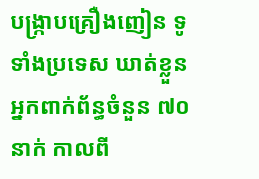បង្ក្រាបគ្រឿងញៀន ទូទាំងប្រទេស ឃាត់ខ្លួនអ្នកពាក់ព័ន្ធចំនួន ៧០នាក់ កាលពី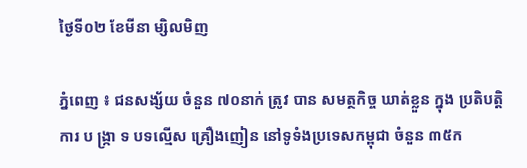ថ្ងៃទី០២ ខែមីនា ម្សិលមិញ

ភ្នំពេញ ៖ ជនសង្ស័យ ចំនួន ៧០នាក់ ត្រូវ បាន សមត្ថកិច្ច ឃាត់ខ្លួន ក្នុង ប្រតិបត្តិការ ប ង្ក្រា ទ បទល្មើស គ្រឿងញៀន នៅទូទំងប្រទេសកម្ពុជា ចំនួន ៣៥ក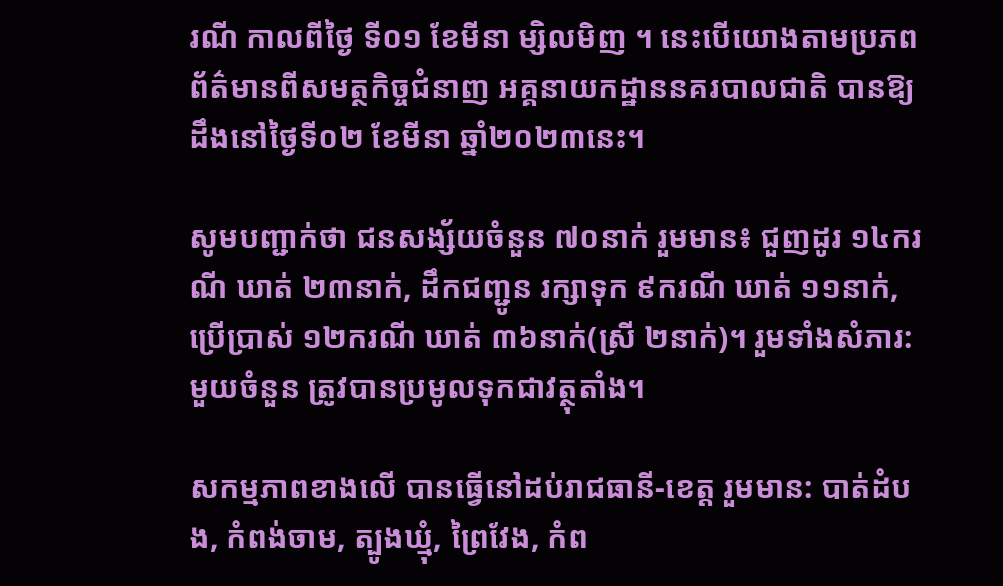រណី កាលពីថ្ងៃ ទី០១ ខែមីនា ម្សិលមិញ ។ នេះបើយោងតាមប្រភពព័ត៌មានពីសមត្ថកិច្ចជំនាញ អគ្គនាយកដ្ឋាននគរបាលជាតិ បានឱ្យដឹងនៅថ្ងៃទី០២ ខែមីនា ឆ្នាំ២០២៣នេះ។

សូមបញ្ជាក់ថា ជនសង្ស័យចំនួន ៧០នាក់ រួមមាន៖ ជួញដូរ ១៤ករណី ឃាត់ ២៣នាក់, ដឹកជញ្ជូន រក្សាទុក ៩ករណី ឃាត់ ១១នាក់, ប្រើប្រាស់ ១២ករណី ឃាត់ ៣៦នាក់(ស្រី ២នាក់)។ រួមទាំងសំភារ:មួយចំនួន ត្រូវបានប្រមូលទុកជាវត្ថុតាំង។

សកម្មភាពខាងលើ បានធ្វើនៅដប់រាជធានី-ខេត្ត រួមមាន: បាត់ដំបង, កំពង់ចាម, ត្បូងឃ្មុំ, ព្រៃវែង, កំព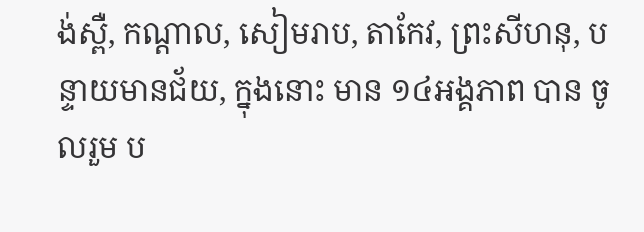ង់ស្ពឺ, កណ្តាល, សៀមរាប, តាកែវ, ព្រះសីហនុ, បន្ទាយមានជ័យ, ក្នុងនោះ មាន ១៤អង្គភាព បាន ចូលរួម ប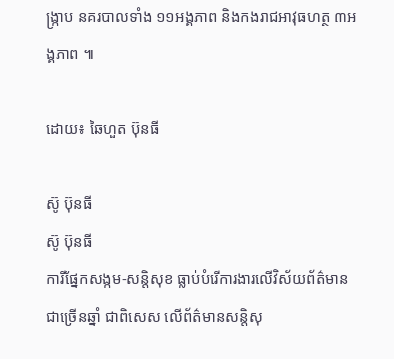ង្ក្រាប នគរបាលទាំង ១១អង្គភាព និងកងរាជអាវុធហត្ថ ៣អង្គភាព ៕

ដោយ៖ ឆៃហួត ប៊ុនធី

ស៊ូ ប៊ុនធី
ស៊ូ ប៊ុនធី
ការីផ្នែកសង្កម-សន្តិសុខ ធ្លាប់បំរើការងារលើវិស័យព័ត៌មានជាច្រើនឆ្នាំ ជាពិសេស លើព័ត៌មានសន្តិសុ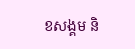ខសង្គម និ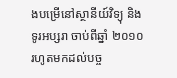ងបម្រើនៅស្ថានីយ៍វិទ្យុ និងទូរអប្សរា ចាប់ពីឆ្នាំ ២០១០ រហូតមកដល់បច្ច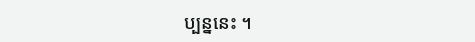ប្បន្ននេះ ។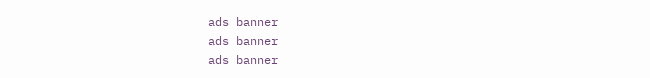ads banner
ads banner
ads banner